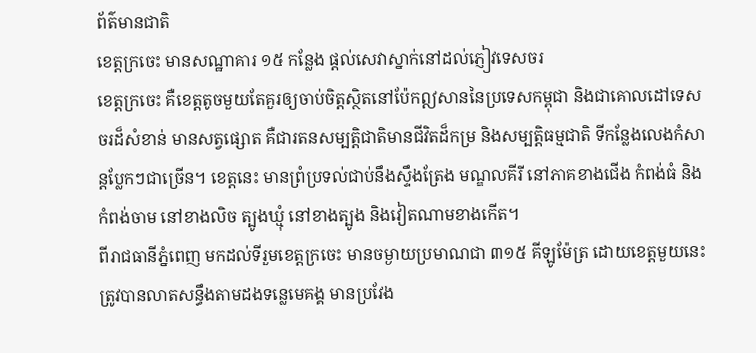ព័ត៌មានជាតិ
ខេត្តក្រចេះ មានសណ្ឋាគារ ១៥ កន្លែង ផ្តល់សេវាស្នាក់នៅដល់ភ្ញៀវទេសចរ
ខេត្តក្រចេះ គឺខេត្តតូចមួយតែគួរឲ្យចាប់ចិត្តសិ្ថតនៅប៉ែកឦសាននៃប្រទេសកម្ពុជា និងជាគោលដៅទេសចរដ៏សំខាន់ មានសត្វផ្សោត គឺជារតនសម្បត្តិជាតិមានជីវិតដ៏កម្រ និងសម្បត្តិធម្មជាតិ ទីកន្លែងលេងកំសាន្តប្លែកៗជាច្រើន។ ខេត្តនេះ មានព្រំប្រទល់ជាប់នឹងស្ទឹងត្រែង មណ្ឌលគីរី នៅភាគខាងជើង កំពង់ធំ និងកំពង់ចាម នៅខាងលិច ត្បូងឃ្មុំ នៅខាងត្បូង និងវៀតណាមខាងកើត។
ពីរាជធានីភ្នំពេញ មកដល់ទីរួមខេត្តក្រចេះ មានចម្ងាយប្រមាណជា ៣១៥ គីឡូម៉ែត្រ ដោយខេត្តមួយនេះ ត្រូវបានលាតសន្ធឹងតាមដងទន្លេមេគង្គ មានប្រវែង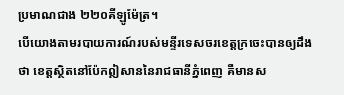ប្រមាណជាង ២២០គីឡូម៉ែត្រ។
បើយោងតាមរបាយការណ៍របស់មន្ទីរទេសចរខេត្តក្រចេះបានឲ្យដឹងថា ខេត្តសិ្ថតនៅប៉ែកឦសាននៃរាជធានីភ្នំពេញ គឺមានស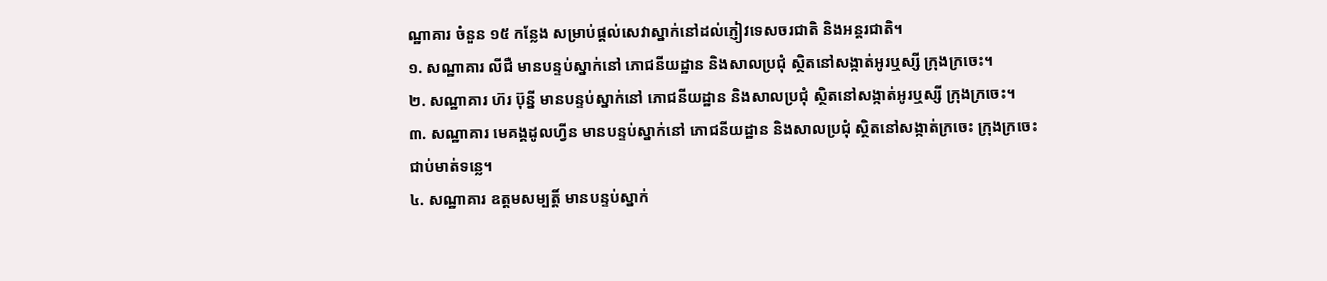ណ្ឋាគារ ចំនួន ១៥ កន្លែង សម្រាប់ផ្ដល់សេវាស្នាក់នៅដល់ភ្ញៀវទេសចរជាតិ និងអន្តរជាតិ។
១. សណ្ឋាគារ លីជឺ មានបន្ទប់ស្នាក់នៅ ភោជនីយដ្ឋាន និងសាលប្រជុំ ស្ថិតនៅសង្កាត់អូរឬស្សី ក្រុងក្រចេះ។
២. សណ្ឋាគារ ហ៊រ ប៊ុន្នី មានបន្ទប់ស្នាក់នៅ ភោជនីយដ្ឋាន និងសាលប្រជុំ ស្ថិតនៅសង្កាត់អូរឬស្សី ក្រុងក្រចេះ។
៣. សណ្ឋាគារ មេគង្គដូលហ្វីន មានបន្ទប់ស្នាក់នៅ ភោជនីយដ្ឋាន និងសាលប្រជុំ ស្ថិតនៅសង្កាត់ក្រចេះ ក្រុងក្រចេះ ជាប់មាត់ទន្លេ។
៤. សណ្ឋាគារ ឧត្តមសម្បត្តិ៍ មានបន្ទប់ស្នាក់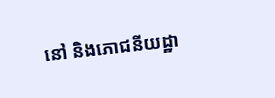នៅ និងភោជនីយដ្ឋា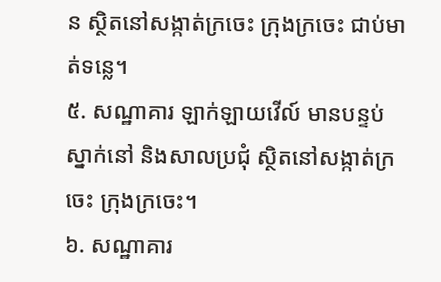ន ស្ថិតនៅសង្កាត់ក្រចេះ ក្រុងក្រចេះ ជាប់មាត់ទន្លេ។
៥. សណ្ឋាគារ ឡាក់ឡាយវើល៍ មានបន្ទប់ស្នាក់នៅ និងសាលប្រជុំ ស្ថិតនៅសង្កាត់ក្រចេះ ក្រុងក្រចេះ។
៦. សណ្ឋាគារ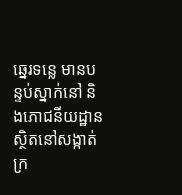ឆ្នេរទន្លេ មានបន្ទប់ស្នាក់នៅ និងភោជនីយដ្ឋាន ស្ថិតនៅសង្កាត់ក្រ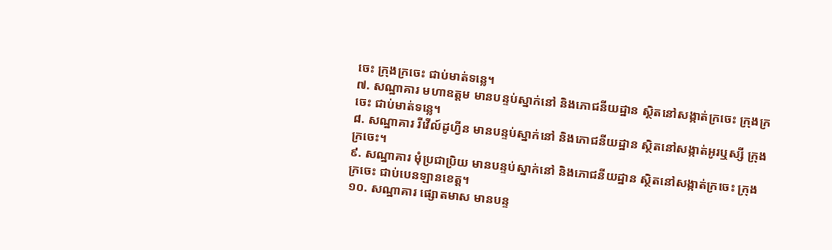ចេះ ក្រុងក្រចេះ ជាប់មាត់ទន្លេ។
៧. សណ្ឋាគារ មហាឧត្តម មានបន្ទប់ស្នាក់នៅ និងភោជនីយដ្ឋាន ស្ថិតនៅសង្កាត់ក្រចេះ ក្រុងក្រចេះ ជាប់មាត់ទន្លេ។
៨. សណ្ឋាគារ រីវើល៍ដូហ្វីន មានបន្ទប់ស្នាក់នៅ និងភោជនីយដ្ឋាន ស្ថិតនៅសង្កាត់អូរឬស្សី ក្រុងក្រចេះ។
៩. សណ្ឋាគារ មុំប្រជាប្រិយ មានបន្ទប់ស្នាក់នៅ និងភោជនីយដ្ឋាន ស្ថិតនៅសង្កាត់ក្រចេះ ក្រុងក្រចេះ ជាប់បេនឡានខេត្ត។
១០. សណ្ឋាគារ ផ្សោតមាស មានបន្ទ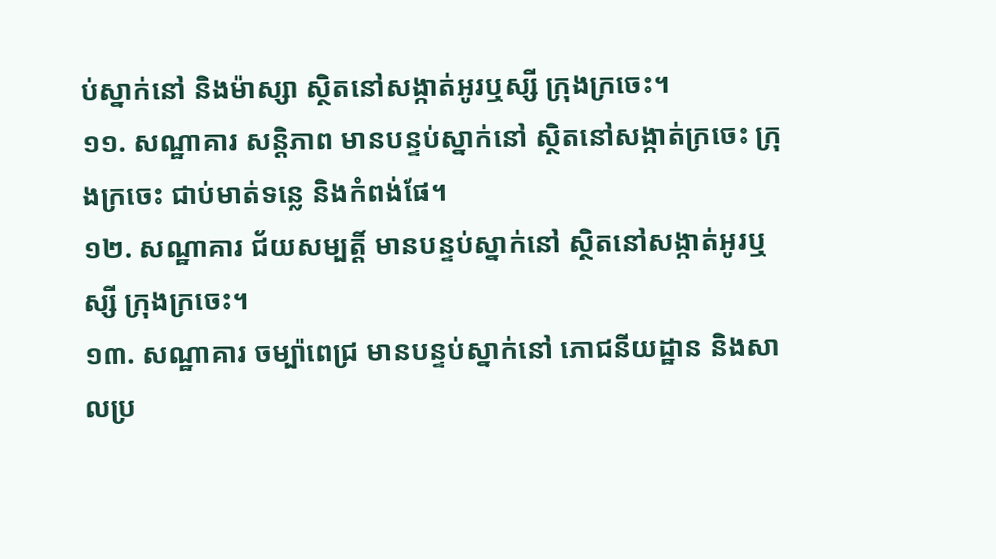ប់ស្នាក់នៅ និងម៉ាស្សា ស្ថិតនៅសង្កាត់អូរឬស្សី ក្រុងក្រចេះ។
១១. សណ្ឋាគារ សន្តិភាព មានបន្ទប់ស្នាក់នៅ ស្ថិតនៅសង្កាត់ក្រចេះ ក្រុងក្រចេះ ជាប់មាត់ទន្លេ និងកំពង់ផែ។
១២. សណ្ឋាគារ ជ័យសម្បត្តិ៍ មានបន្ទប់ស្នាក់នៅ ស្ថិតនៅសង្កាត់អូរឬស្សី ក្រុងក្រចេះ។
១៣. សណ្ឋាគារ ចម្ប៉ាពេជ្រ មានបន្ទប់ស្នាក់នៅ ភោជនីយដ្ឋាន និងសាលប្រ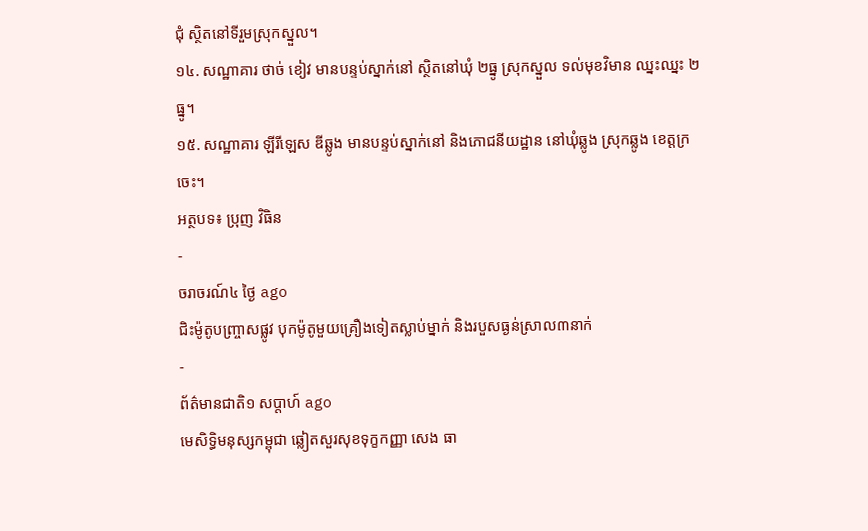ជុំ ស្ថិតនៅទីរួមស្រុកស្នួល។
១៤. សណ្ឋាគារ ថាច់ ខៀវ មានបន្ទប់ស្នាក់នៅ ស្ថិតនៅឃុំ ២ធ្នូ ស្រុកស្នួល ទល់មុខវិមាន ឈ្នះឈ្នះ ២ធ្នូ។
១៥. សណ្ឋាគារ ឡីរីឡេស ឌីឆ្លូង មានបន្ទប់ស្នាក់នៅ និងភោជនីយដ្ឋាន នៅឃុំឆ្លូង ស្រុកឆ្លូង ខេត្តក្រចេះ។
អត្ថបទ៖ ប្រុញ វិធិន
-
ចរាចរណ៍៤ ថ្ងៃ ago
ជិះម៉ូតូបញ្ច្រាសផ្លូវ បុកម៉ូតូមួយគ្រឿងទៀតស្លាប់ម្នាក់ និងរបួសធ្ងន់ស្រាល៣នាក់
-
ព័ត៌មានជាតិ១ សប្តាហ៍ ago
មេសិទ្ធិមនុស្សកម្ពុជា ឆ្លៀតសួរសុខទុក្ខកញ្ញា សេង ធា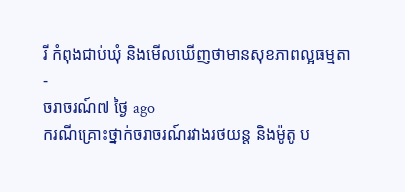រី កំពុងជាប់ឃុំ និងមើលឃើញថាមានសុខភាពល្អធម្មតា
-
ចរាចរណ៍៧ ថ្ងៃ ago
ករណីគ្រោះថ្នាក់ចរាចរណ៍រវាងរថយន្ត និងម៉ូតូ ប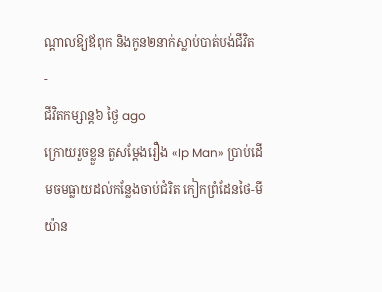ណ្ដាលឱ្យឪពុក និងកូន២នាក់ស្លាប់បាត់បង់ជីវិត
-
ជីវិតកម្សាន្ដ៦ ថ្ងៃ ago
ក្រោយរួចខ្លួន តួសម្ដែងរឿង «Ip Man» ប្រាប់ដើមចមធ្លាយដល់កន្លែងចាប់ជំរិត កៀកព្រំដែនថៃ-មីយ៉ាន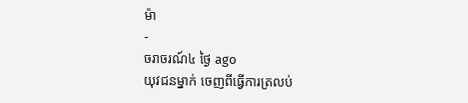ម៉ា
-
ចរាចរណ៍៤ ថ្ងៃ ago
យុវជនម្នាក់ ចេញពីធ្វើការត្រលប់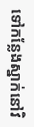ទៅកន្លែងស្នាក់នៅវិ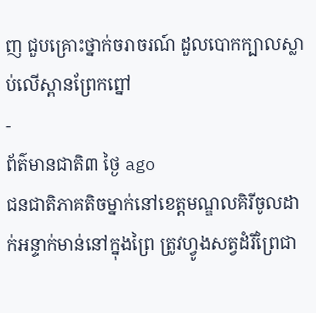ញ ជួបគ្រោះថ្នាក់ចរាចរណ៍ ដួលបោកក្បាលស្លាប់លើស្ពានព្រែកព្នៅ
-
ព័ត៌មានជាតិ៣ ថ្ងៃ ago
ជនជាតិភាគតិចម្នាក់នៅខេត្តមណ្ឌលគិរីចូលដាក់អន្ទាក់មាន់នៅក្នុងព្រៃ ត្រូវហ្វូងសត្វដំរីព្រៃជា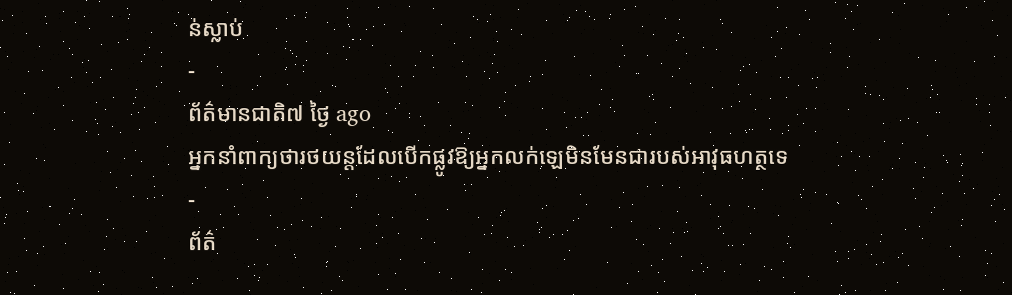ន់ស្លាប់
-
ព័ត៌មានជាតិ៧ ថ្ងៃ ago
អ្នកនាំពាក្យថារថយន្តដែលបើកផ្លូវឱ្យអ្នកលក់ឡេមិនមែនជារបស់អាវុធហត្ថទេ
-
ព័ត៌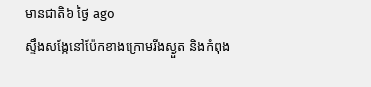មានជាតិ៦ ថ្ងៃ ago
ស្ទឹងសង្កែនៅប៉ែកខាងក្រោមរីងស្ងួត និងកំពុង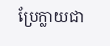ប្រែក្លាយជា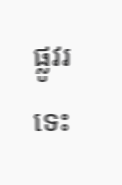ផ្លូវរទេះ